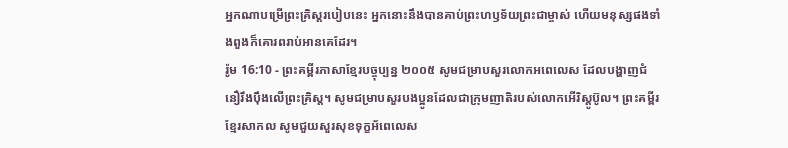អ្នកណាបម្រើព្រះគ្រិស្តរបៀបនេះ អ្នកនោះនឹងបានគាប់ព្រះហឫទ័យព្រះជាម្ចាស់ ហើយមនុស្សផងទាំងពួងក៏គោរពរាប់អានគេដែរ។
រ៉ូម 16:10 - ព្រះគម្ពីរភាសាខ្មែរបច្ចុប្បន្ន ២០០៥ សូមជម្រាបសួរលោកអពេលេស ដែលបង្ហាញជំនឿរឹងប៉ឹងលើព្រះគ្រិស្ត។ សូមជម្រាបសួរបងប្អូនដែលជាក្រុមញាតិរបស់លោកអើរិស្ដូប៊ូល។ ព្រះគម្ពីរខ្មែរសាកល សូមជួយសួរសុខទុក្ខអ័ពេលេស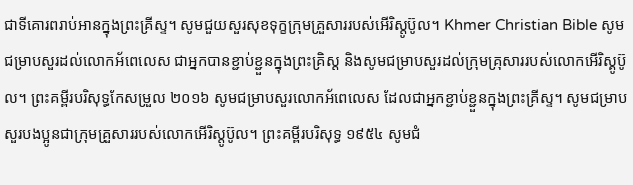ជាទីគោរពរាប់អានក្នុងព្រះគ្រីស្ទ។ សូមជួយសួរសុខទុក្ខក្រុមគ្រួសាររបស់អើរិស្តូប៊ូល។ Khmer Christian Bible សូមជម្រាបសួរដល់លោកអ័ពេលេស ជាអ្នកបានខ្ជាប់ខ្ជួនក្នុងព្រះគ្រិស្ដ និងសូមជម្រាបសួរដល់ក្រុមគ្រុសាររបស់លោកអើរិស្គូប៊ូល។ ព្រះគម្ពីរបរិសុទ្ធកែសម្រួល ២០១៦ សូមជម្រាបសួរលោកអ័ពេលេស ដែលជាអ្នកខ្ជាប់ខ្ជួនក្នុងព្រះគ្រីស្ទ។ សូមជម្រាបសួរបងប្អូនជាក្រុមគ្រួសាររបស់លោកអើរិស្តូប៊ូល។ ព្រះគម្ពីរបរិសុទ្ធ ១៩៥៤ សូមជំ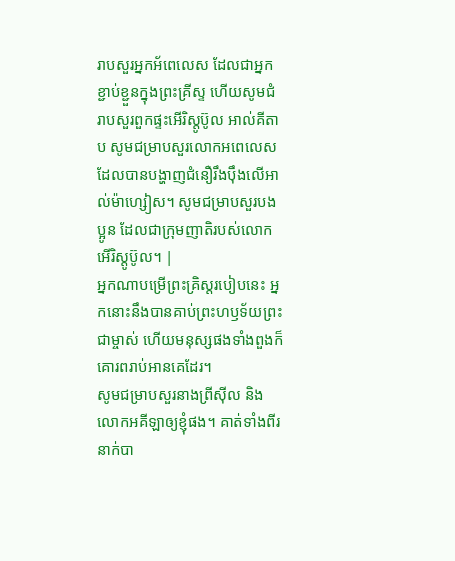រាបសួរអ្នកអ័ពេលេស ដែលជាអ្នកខ្ជាប់ខ្ជួនក្នុងព្រះគ្រីស្ទ ហើយសូមជំរាបសួរពួកផ្ទះអើរិស្តូប៊ូល អាល់គីតាប សូមជម្រាបសួរលោកអពេលេស ដែលបានបង្ហាញជំនឿរឹងប៉ឹងលើអាល់ម៉ាហ្សៀស។ សូមជម្រាបសួរបងប្អូន ដែលជាក្រុមញាតិរបស់លោកអើរិស្ដូប៊ូល។ |
អ្នកណាបម្រើព្រះគ្រិស្តរបៀបនេះ អ្នកនោះនឹងបានគាប់ព្រះហឫទ័យព្រះជាម្ចាស់ ហើយមនុស្សផងទាំងពួងក៏គោរពរាប់អានគេដែរ។
សូមជម្រាបសួរនាងព្រីស៊ីល និងលោកអគីឡាឲ្យខ្ញុំផង។ គាត់ទាំងពីរនាក់បា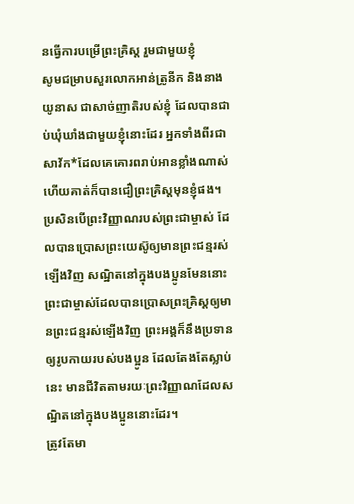នធ្វើការបម្រើព្រះគ្រិស្ត រួមជាមួយខ្ញុំ
សូមជម្រាបសួរលោកអាន់ត្រូនីក និងនាងយូនាស ជាសាច់ញាតិរបស់ខ្ញុំ ដែលបានជាប់ឃុំឃាំងជាមួយខ្ញុំនោះដែរ អ្នកទាំងពីរជាសាវ័ក*ដែលគេគោរពរាប់អានខ្លាំងណាស់ ហើយគាត់ក៏បានជឿព្រះគ្រិស្តមុនខ្ញុំផង។
ប្រសិនបើព្រះវិញ្ញាណរបស់ព្រះជាម្ចាស់ ដែលបានប្រោសព្រះយេស៊ូឲ្យមានព្រះជន្មរស់ឡើងវិញ សណ្ឋិតនៅក្នុងបងប្អូនមែននោះ ព្រះជាម្ចាស់ដែលបានប្រោសព្រះគ្រិស្តឲ្យមានព្រះជន្មរស់ឡើងវិញ ព្រះអង្គក៏នឹងប្រទានឲ្យរូបកាយរបស់បងប្អូន ដែលតែងតែស្លាប់នេះ មានជីវិតតាមរយៈព្រះវិញ្ញាណដែលសណ្ឋិតនៅក្នុងបងប្អូននោះដែរ។
ត្រូវតែមា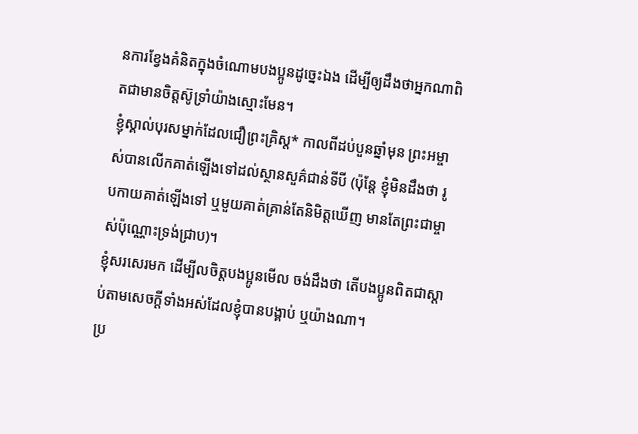នការខ្វែងគំនិតក្នុងចំណោមបងប្អូនដូច្នេះឯង ដើម្បីឲ្យដឹងថាអ្នកណាពិតជាមានចិត្តស៊ូទ្រាំយ៉ាងស្មោះមែន។
ខ្ញុំស្គាល់បុរសម្នាក់ដែលជឿព្រះគ្រិស្ត* កាលពីដប់បួនឆ្នាំមុន ព្រះអម្ចាស់បានលើកគាត់ឡើងទៅដល់ស្ថានសួគ៌ជាន់ទីបី (ប៉ុន្តែ ខ្ញុំមិនដឹងថា រូបកាយគាត់ឡើងទៅ ឬមួយគាត់គ្រាន់តែនិមិត្តឃើញ មានតែព្រះជាម្ចាស់ប៉ុណ្ណោះទ្រង់ជ្រាប)។
ខ្ញុំសរសេរមក ដើម្បីលចិត្តបងប្អូនមើល ចង់ដឹងថា តើបងប្អូនពិតជាស្ដាប់តាមសេចក្ដីទាំងអស់ដែលខ្ញុំបានបង្គាប់ ឬយ៉ាងណា។
ប្រ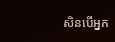សិនបើអ្នក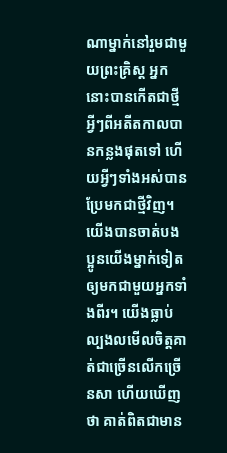ណាម្នាក់នៅរួមជាមួយព្រះគ្រិស្ត អ្នកនោះបានកើតជាថ្មី អ្វីៗពីអតីតកាលបានកន្លងផុតទៅ ហើយអ្វីៗទាំងអស់បានប្រែមកជាថ្មីវិញ។
យើងបានចាត់បងប្អូនយើងម្នាក់ទៀតឲ្យមកជាមួយអ្នកទាំងពីរ។ យើងធ្លាប់ល្បងលមើលចិត្តគាត់ជាច្រើនលើកច្រើនសា ហើយឃើញថា គាត់ពិតជាមាន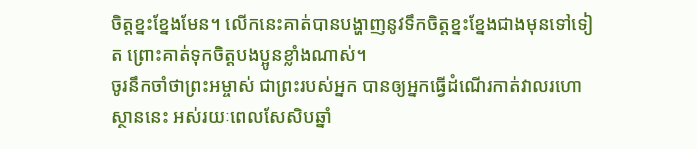ចិត្តខ្នះខ្នែងមែន។ លើកនេះគាត់បានបង្ហាញនូវទឹកចិត្តខ្នះខ្នែងជាងមុនទៅទៀត ព្រោះគាត់ទុកចិត្តបងប្អូនខ្លាំងណាស់។
ចូរនឹកចាំថាព្រះអម្ចាស់ ជាព្រះរបស់អ្នក បានឲ្យអ្នកធ្វើដំណើរកាត់វាលរហោស្ថាននេះ អស់រយៈពេលសែសិបឆ្នាំ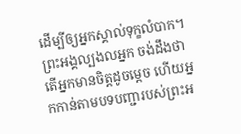ដើម្បីឲ្យអ្នកស្គាល់ទុក្ខលំបាក។ ព្រះអង្គល្បងលអ្នក ចង់ដឹងថា តើអ្នកមានចិត្តដូចម្ដេច ហើយអ្នកកាន់តាមបទបញ្ជារបស់ព្រះអ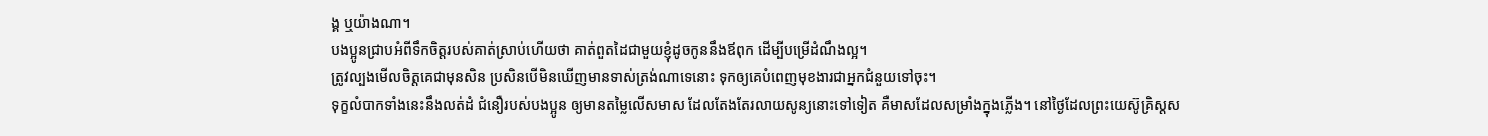ង្គ ឬយ៉ាងណា។
បងប្អូនជ្រាបអំពីទឹកចិត្តរបស់គាត់ស្រាប់ហើយថា គាត់ពួតដៃជាមួយខ្ញុំដូចកូននឹងឪពុក ដើម្បីបម្រើដំណឹងល្អ។
ត្រូវល្បងមើលចិត្តគេជាមុនសិន ប្រសិនបើមិនឃើញមានទាស់ត្រង់ណាទេនោះ ទុកឲ្យគេបំពេញមុខងារជាអ្នកជំនួយទៅចុះ។
ទុក្ខលំបាកទាំងនេះនឹងលត់ដំ ជំនឿរបស់បងប្អូន ឲ្យមានតម្លៃលើសមាស ដែលតែងតែរលាយសូន្យនោះទៅទៀត គឺមាសដែលសម្រាំងក្នុងភ្លើង។ នៅថ្ងៃដែលព្រះយេស៊ូគ្រិស្តស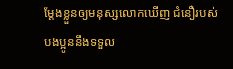ម្តែងខ្លួនឲ្យមនុស្សលោកឃើញ ជំនឿរបស់បងប្អូននឹងទទួល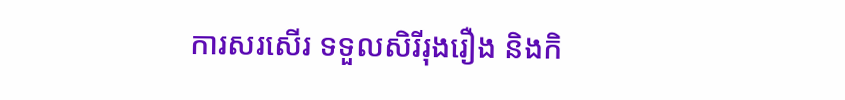ការសរសើរ ទទួលសិរីរុងរឿង និងកិ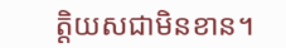ត្តិយសជាមិនខាន។